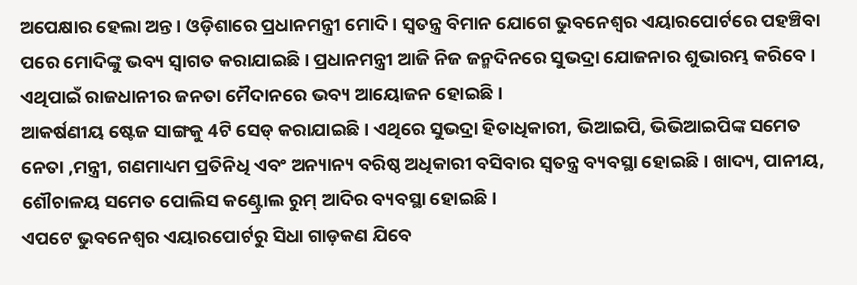ଅପେକ୍ଷାର ହେଲା ଅନ୍ତ । ଓଡ଼ିଶାରେ ପ୍ରଧାନମନ୍ତ୍ରୀ ମୋଦି। ସ୍ୱତନ୍ତ୍ର ବିମାନ ଯୋଗେ ଭୁବନେଶ୍ବର ଏୟାରପୋର୍ଟରେ ପହଞ୍ଚିବା ପରେ ମୋଦିଙ୍କୁ ଭବ୍ୟ ସ୍ୱାଗତ କରାଯାଇଛି । ପ୍ରଧାନମନ୍ତ୍ରୀ ଆଜି ନିଜ ଜନ୍ମଦିନରେ ସୁଭଦ୍ରା ଯୋଜନାର ଶୁଭାରମ୍ଭ କରିବେ । ଏଥିପାଇଁ ରାଜଧାନୀର ଜନତା ମୈଦାନରେ ଭବ୍ୟ ଆୟୋଜନ ହୋଇଛି ।
ଆକର୍ଷଣୀୟ ଷ୍ଟେଜ ସାଙ୍ଗକୁ 4ଟି ସେଡ୍ କରାଯାଇଛି। ଏଥିରେ ସୁଭଦ୍ରା ହିତାଧିକାରୀ, ଭିଆଇପି, ଭିଭିଆଇପିଙ୍କ ସମେତ ନେତା ,ମନ୍ତ୍ରୀ, ଗଣମାଧ୍ୟମ ପ୍ରତିନିଧି ଏବଂ ଅନ୍ୟାନ୍ୟ ବରିଷ୍ଠ ଅଧିକାରୀ ବସିବାର ସ୍ବତନ୍ତ୍ର ବ୍ୟବସ୍ଥା ହୋଇଛି। ଖାଦ୍ୟ, ପାନୀୟ, ଶୌଚାଳୟ ସମେତ ପୋଲିସ କଣ୍ଟ୍ରୋଲ ରୁମ୍ ଆଦିର ବ୍ୟବସ୍ଥା ହୋଇଛି।
ଏପଟେ ଭୁବନେଶ୍ବର ଏୟାରପୋର୍ଟରୁ ସିଧା ଗାଡ଼କଣ ଯିବେ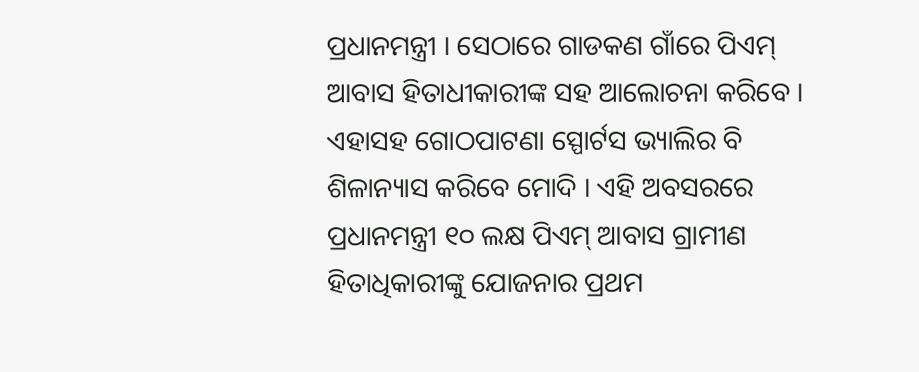ପ୍ରଧାନମନ୍ତ୍ରୀ । ସେଠାରେ ଗାଡକଣ ଗାଁରେ ପିଏମ୍ ଆବାସ ହିତାଧୀକାରୀଙ୍କ ସହ ଆଲୋଚନା କରିବେ । ଏହାସହ ଗୋଠପାଟଣା ସ୍ପୋର୍ଟସ ଭ୍ୟାଲିର ବି ଶିଳାନ୍ୟାସ କରିବେ ମୋଦି । ଏହି ଅବସରରେ ପ୍ରଧାନମନ୍ତ୍ରୀ ୧୦ ଲକ୍ଷ ପିଏମ୍ ଆବାସ ଗ୍ରାମୀଣ ହିତାଧିକାରୀଙ୍କୁ ଯୋଜନାର ପ୍ରଥମ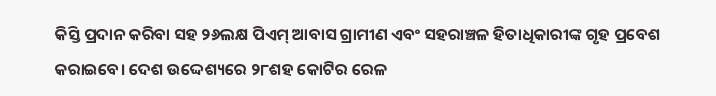କିସ୍ତି ପ୍ରଦାନ କରିବା ସହ ୨୬ଲକ୍ଷ ପିଏମ୍ ଆବାସ ଗ୍ରାମୀଣ ଏବଂ ସହରାଞ୍ଚଳ ହିତାଧିକାରୀଙ୍କ ଗୃହ ପ୍ରବେଶ କରାଇବେ। ଦେଶ ଉଦ୍ଦେଶ୍ୟରେ ୨୮ଶହ କୋଟିର ରେଳ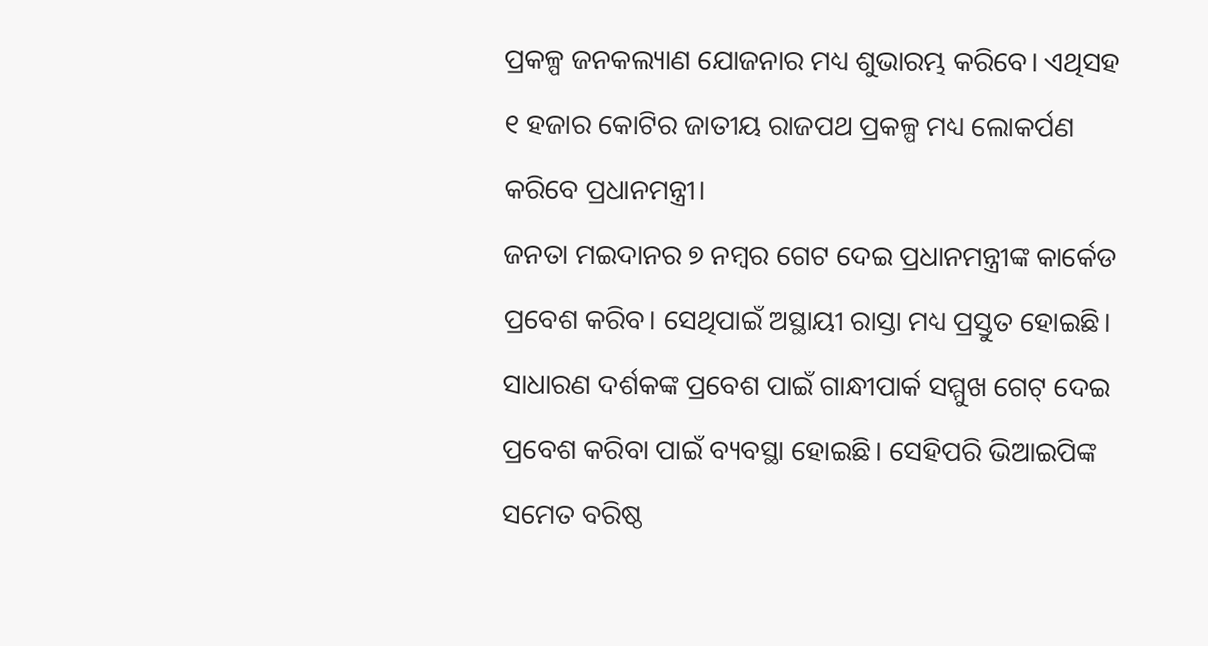ପ୍ରକଳ୍ପ ଜନକଲ୍ୟାଣ ଯୋଜନାର ମଧ୍ୟ ଶୁଭାରମ୍ଭ କରିବେ। ଏଥିସହ ୧ ହଜାର କୋଟିର ଜାତୀୟ ରାଜପଥ ପ୍ରକଳ୍ପ ମଧ୍ୟ ଲୋକର୍ପଣ କରିବେ ପ୍ରଧାନମନ୍ତ୍ରୀ।
ଜନତା ମଇଦାନର ୭ ନମ୍ବର ଗେଟ ଦେଇ ପ୍ରଧାନମନ୍ତ୍ରୀଙ୍କ କାର୍କେଡ ପ୍ରବେଶ କରିବ। ସେଥିପାଇଁ ଅସ୍ଥାୟୀ ରାସ୍ତା ମଧ୍ୟ ପ୍ରସ୍ତୁତ ହୋଇଛି। ସାଧାରଣ ଦର୍ଶକଙ୍କ ପ୍ରବେଶ ପାଇଁ ଗାନ୍ଧୀପାର୍କ ସମ୍ମୁଖ ଗେଟ୍ ଦେଇ ପ୍ରବେଶ କରିବା ପାଇଁ ବ୍ୟବସ୍ଥା ହୋଇଛି। ସେହିପରି ଭିଆଇପିଙ୍କ ସମେତ ବରିଷ୍ଠ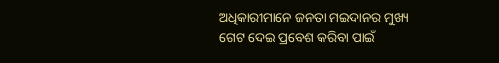ଅଧିକାରୀମାନେ ଜନତା ମଇଦାନର ମୁଖ୍ୟ ଗେଟ ଦେଇ ପ୍ରବେଶ କରିବା ପାଇଁ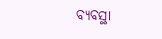ବ୍ୟବସ୍ଥା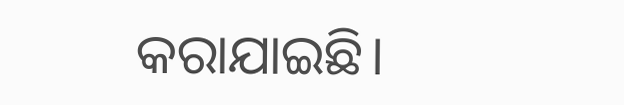କରାଯାଇଛି।